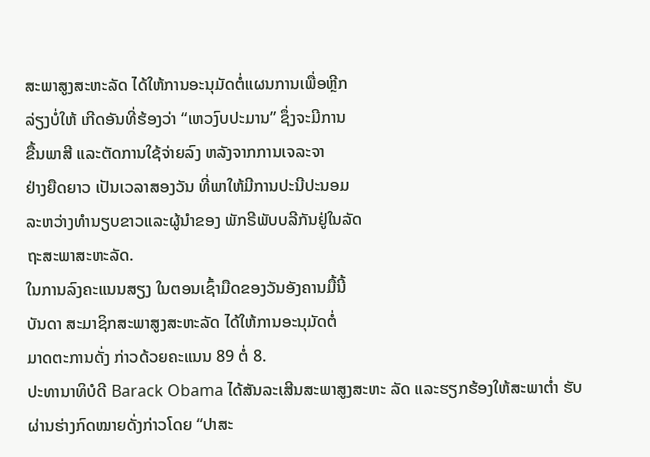ສະພາສູງສະຫະລັດ ໄດ້ໃຫ້ການອະນຸມັດຕໍ່ແຜນການເພື່ອຫຼີກ
ລ່ຽງບໍ່ໃຫ້ ເກີດອັນທີ່ຮ້ອງວ່າ “ເຫວງົບປະມານ” ຊຶ່ງຈະມີການ
ຂື້ນພາສີ ແລະຕັດການໃຊ້ຈ່າຍລົງ ຫລັງຈາກການເຈລະຈາ
ຢ່າງຍືດຍາວ ເປັນເວລາສອງວັນ ທີ່ພາໃຫ້ມີການປະນີປະນອມ
ລະຫວ່າງທໍານຽບຂາວແລະຜູ້ນຳຂອງ ພັກຣີພັບບລີກັນຢູ່ໃນລັດ
ຖະສະພາສະຫະລັດ.
ໃນການລົງຄະແນນສຽງ ໃນຕອນເຊົ້າມືດຂອງວັນອັງຄານມື້ນີ້
ບັນດາ ສະມາຊິກສະພາສູງສະຫະລັດ ໄດ້ໃຫ້ການອະນຸມັດຕໍ່
ມາດຕະການດັ່ງ ກ່າວດ້ວຍຄະແນນ 89 ຕໍ່ 8.
ປະທານາທິບໍດີ Barack Obama ໄດ້ສັນລະເສີນສະພາສູງສະຫະ ລັດ ແລະຮຽກຮ້ອງໃຫ້ສະພາຕໍ່າ ຮັບຜ່ານຮ່າງກົດໝາຍດັ່ງກ່າວໂດຍ “ປາສະ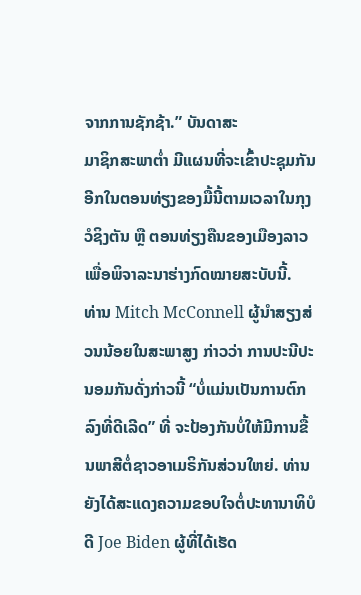ຈາກການຊັກຊ້າ.” ບັນດາສະ
ມາຊິກສະພາຕໍ່າ ມີແຜນທີ່ຈະເຂົ້າປະຊຸມກັນອີກໃນຕອນທ່ຽງຂອງມື້ນີ້ຕາມເວລາໃນກຸງວໍຊິງຕັນ ຫຼື ຕອນທ່ຽງຄືນຂອງເມືອງລາວ ເພື່ອພິຈາລະນາຮ່າງກົດໝາຍສະບັບນີ້.
ທ່ານ Mitch McConnell ຜູ້ນໍາສຽງສ່ວນນ້ອຍໃນສະພາສູງ ກ່າວວ່າ ການປະນີປະນອມກັນດັ່ງກ່າວນີ້ “ບໍ່ແມ່ນເປັນການຕົກລົງທີ່ດີເລີດ” ທີ່ ຈະປ້ອງກັນບໍ່ໃຫ້ມີການຂື້ນພາສີຕໍ່ຊາວອາເມຣິກັນສ່ວນໃຫຍ່. ທ່ານຍັງໄດ້ສະແດງຄວາມຂອບໃຈຕໍ່ປະທານາທິບໍດີ Joe Biden ຜູ້ທີ່ໄດ້ເຮັດ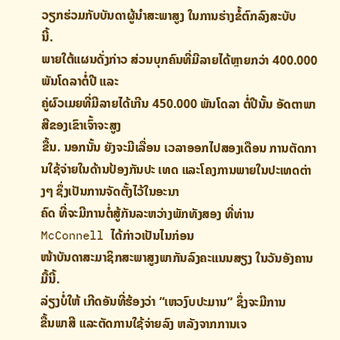ວຽກຮ່ວມກັບບັນດາຜູ້ນໍາສະພາສູງ ໃນການຮ່າງຂໍ້ຕົກລົງສະບັບ
ນີ້.
ພາຍໃຕ້ແຜນດັ່ງກ່າວ ສ່ວນບຸກຄົນທີ່ມີລາຍໄດ້ຫຼາຍກວ່າ 400.000 ພັນໂດລາຕໍ່ປີ ແລະ
ຄູ່ຜົວເມຍທີ່ມີລາຍໄດ້ເກີນ 450.000 ພັນໂດລາ ຕໍ່ປີນັ້ນ ອັດຕາພາສີຂອງເຂົາເຈົ້າຈະສູງ
ຂື້ນ. ນອກນັ້ນ ຍັງຈະມີເລື່ອນ ເວລາອອກໄປສອງເດືອນ ການຕັດການໃຊ້ຈ່າຍໃນດ້ານປ້ອງກັນປະ ເທດ ແລະໂຄງການພາຍໃນປະເທດຕ່າງໆ ຊຶ່ງເປັນການຈັດຕັ້ງໄວ້ໃນອະນາ
ຄົດ ທີ່ຈະມີການຕໍ່ສູ້ກັນລະຫວ່າງພັກທັງສອງ ທີ່ທ່ານ McConnell ໄດ້ກ່າວເປັນໄນກ່ອນ
ໜ້າບັນດາສະມາຊິກສະພາສູງພາກັນລົງຄະແນນສຽງ ໃນວັນອັງຄານມື້ນີ້.
ລ່ຽງບໍ່ໃຫ້ ເກີດອັນທີ່ຮ້ອງວ່າ “ເຫວງົບປະມານ” ຊຶ່ງຈະມີການ
ຂື້ນພາສີ ແລະຕັດການໃຊ້ຈ່າຍລົງ ຫລັງຈາກການເຈ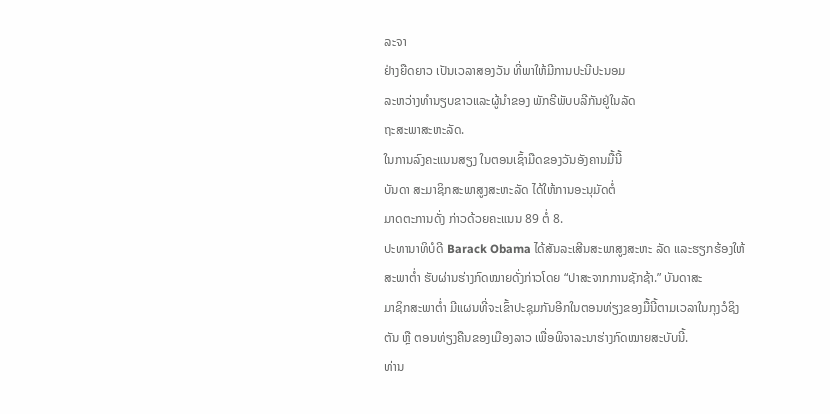ລະຈາ
ຢ່າງຍືດຍາວ ເປັນເວລາສອງວັນ ທີ່ພາໃຫ້ມີການປະນີປະນອມ
ລະຫວ່າງທໍານຽບຂາວແລະຜູ້ນຳຂອງ ພັກຣີພັບບລີກັນຢູ່ໃນລັດ
ຖະສະພາສະຫະລັດ.
ໃນການລົງຄະແນນສຽງ ໃນຕອນເຊົ້າມືດຂອງວັນອັງຄານມື້ນີ້
ບັນດາ ສະມາຊິກສະພາສູງສະຫະລັດ ໄດ້ໃຫ້ການອະນຸມັດຕໍ່
ມາດຕະການດັ່ງ ກ່າວດ້ວຍຄະແນນ 89 ຕໍ່ 8.
ປະທານາທິບໍດີ Barack Obama ໄດ້ສັນລະເສີນສະພາສູງສະຫະ ລັດ ແລະຮຽກຮ້ອງໃຫ້ສະພາຕໍ່າ ຮັບຜ່ານຮ່າງກົດໝາຍດັ່ງກ່າວໂດຍ “ປາສະຈາກການຊັກຊ້າ.” ບັນດາສະ
ມາຊິກສະພາຕໍ່າ ມີແຜນທີ່ຈະເຂົ້າປະຊຸມກັນອີກໃນຕອນທ່ຽງຂອງມື້ນີ້ຕາມເວລາໃນກຸງວໍຊິງຕັນ ຫຼື ຕອນທ່ຽງຄືນຂອງເມືອງລາວ ເພື່ອພິຈາລະນາຮ່າງກົດໝາຍສະບັບນີ້.
ທ່ານ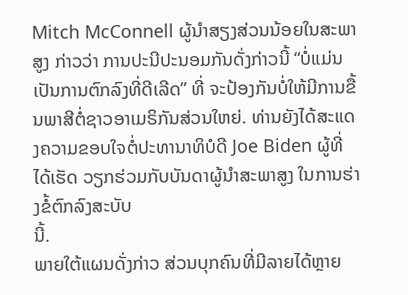Mitch McConnell ຜູ້ນໍາສຽງສ່ວນນ້ອຍໃນສະພາສູງ ກ່າວວ່າ ການປະນີປະນອມກັນດັ່ງກ່າວນີ້ “ບໍ່ແມ່ນເປັນການຕົກລົງທີ່ດີເລີດ” ທີ່ ຈະປ້ອງກັນບໍ່ໃຫ້ມີການຂື້ນພາສີຕໍ່ຊາວອາເມຣິກັນສ່ວນໃຫຍ່. ທ່ານຍັງໄດ້ສະແດງຄວາມຂອບໃຈຕໍ່ປະທານາທິບໍດີ Joe Biden ຜູ້ທີ່ໄດ້ເຮັດ ວຽກຮ່ວມກັບບັນດາຜູ້ນໍາສະພາສູງ ໃນການຮ່າງຂໍ້ຕົກລົງສະບັບ
ນີ້.
ພາຍໃຕ້ແຜນດັ່ງກ່າວ ສ່ວນບຸກຄົນທີ່ມີລາຍໄດ້ຫຼາຍ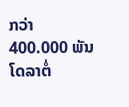ກວ່າ 400.000 ພັນໂດລາຕໍ່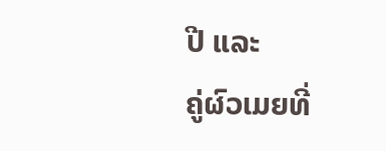ປີ ແລະ
ຄູ່ຜົວເມຍທີ່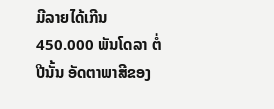ມີລາຍໄດ້ເກີນ 450.000 ພັນໂດລາ ຕໍ່ປີນັ້ນ ອັດຕາພາສີຂອງ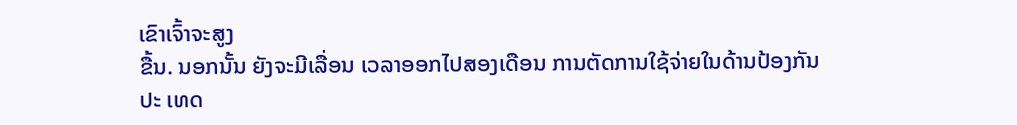ເຂົາເຈົ້າຈະສູງ
ຂື້ນ. ນອກນັ້ນ ຍັງຈະມີເລື່ອນ ເວລາອອກໄປສອງເດືອນ ການຕັດການໃຊ້ຈ່າຍໃນດ້ານປ້ອງກັນປະ ເທດ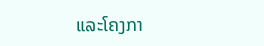ແລະໂຄງກາ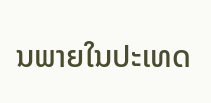ນພາຍໃນປະເທດ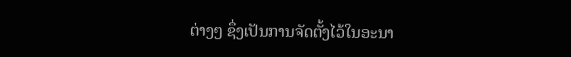ຕ່າງໆ ຊຶ່ງເປັນການຈັດຕັ້ງໄວ້ໃນອະນາ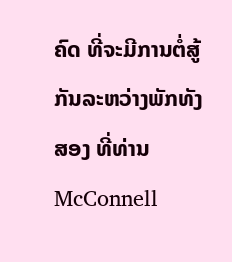ຄົດ ທີ່ຈະມີການຕໍ່ສູ້ກັນລະຫວ່າງພັກທັງສອງ ທີ່ທ່ານ McConnell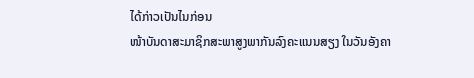ໄດ້ກ່າວເປັນໄນກ່ອນ
ໜ້າບັນດາສະມາຊິກສະພາສູງພາກັນລົງຄະແນນສຽງ ໃນວັນອັງຄາ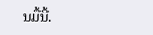ນມື້ນີ້.